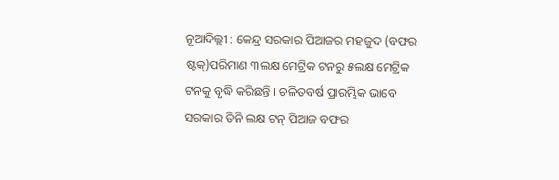ନୂଆଦିଲ୍ଲୀ : କେନ୍ଦ୍ର ସରକାର ପିଆଜର ମହଜୁଦ (ବଫର ଷ୍ଟକ୍)ପରିମାଣ ୩ଲକ୍ଷ ମେଟ୍ରିକ ଟନରୁ ୫ଲକ୍ଷ ମେଟ୍ରିକ ଟନକୁ ବୃଦ୍ଧି କରିଛନ୍ତି । ଚଳିତବର୍ଷ ପ୍ରାରମ୍ଭିକ ଭାବେ ସରକାର ତିନି ଲକ୍ଷ ଟନ୍ ପିଆଜ ବଫର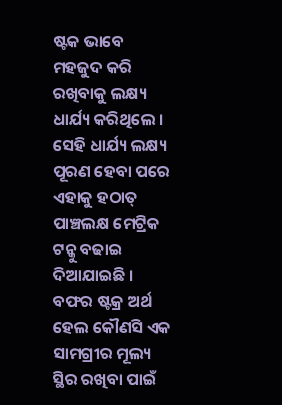ଷ୍ଟକ ଭାବେ ମହଜୁଦ କରି ରଖିବାକୁ ଲକ୍ଷ୍ୟ ଧାର୍ଯ୍ୟ କରିଥିଲେ ।
ସେହି ଧାର୍ଯ୍ୟ ଲକ୍ଷ୍ୟ ପୂରଣ ହେବା ପରେ ଏହାକୁ ହଠାତ୍ ପାଞ୍ଚଲକ୍ଷ ମେଟ୍ରିକ ଟନ୍କୁ ବଢାଇ ଦିଆଯାଇଛି । ବଫର ଷ୍ଟକ୍ର ଅର୍ଥ ହେଲ କୌଣସି ଏକ ସାମଗ୍ରୀର ମୂଲ୍ୟ ସ୍ଥିର ରଖିବା ପାଇଁ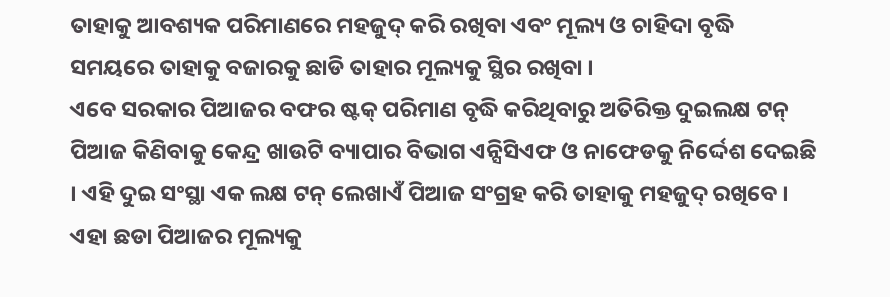ତାହାକୁ ଆବଶ୍ୟକ ପରିମାଣରେ ମହଜୁଦ୍ କରି ରଖିବା ଏବଂ ମୂଲ୍ୟ ଓ ଚାହିଦା ବୃଦ୍ଧି ସମୟରେ ତାହାକୁ ବଜାରକୁ ଛାଡି ତାହାର ମୂଲ୍ୟକୁ ସ୍ଥିର ରଖିବା ।
ଏବେ ସରକାର ପିଆଜର ବଫର ଷ୍ଟକ୍ ପରିମାଣ ବୃଦ୍ଧି କରିଥିବାରୁ ଅତିରିକ୍ତ ଦୁଇଲକ୍ଷ ଟନ୍ ପିଆଜ କିଣିବାକୁ କେନ୍ଦ୍ର ଖାଉଟି ବ୍ୟାପାର ବିଭାଗ ଏନ୍ସିସିଏଫ ଓ ନାଫେଡକୁ ନିର୍ଦ୍ଦେଶ ଦେଇଛି । ଏହି ଦୁଇ ସଂସ୍ଥା ଏକ ଲକ୍ଷ ଟନ୍ ଲେଖାଏଁ ପିଆଜ ସଂଗ୍ରହ କରି ତାହାକୁ ମହଜୁଦ୍ ରଖିବେ । ଏହା ଛଡା ପିଆଜର ମୂଲ୍ୟକୁ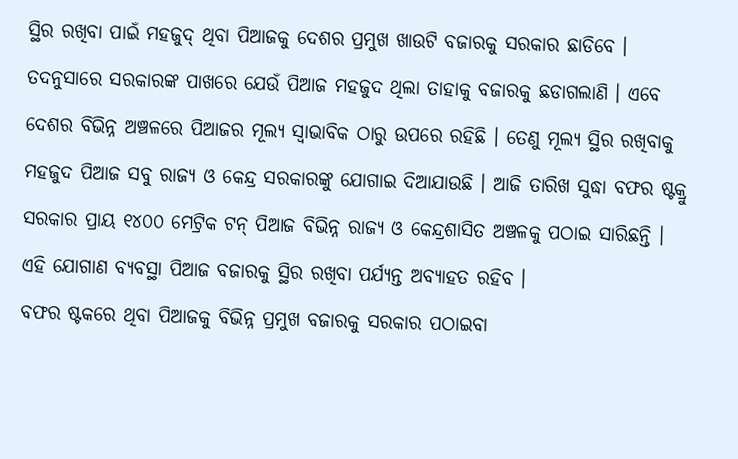ସ୍ଥିର ରଖିବା ପାଇଁ ମହଜୁଦ୍ ଥିବା ପିଆଜକୁ ଦେଶର ପ୍ରମୁଖ ଖାଉଟି ବଜାରକୁ ସରକାର ଛାଡିବେ ।
ତଦନୁସାରେ ସରକାରଙ୍କ ପାଖରେ ଯେଉଁ ପିଆଜ ମହଜୁଦ ଥିଲା ତାହାକୁ ବଜାରକୁ ଛଡାଗଲାଣି । ଏବେ ଦେଶର ବିଭିନ୍ନ ଅଞ୍ଚଳରେ ପିଆଜର ମୂଲ୍ୟ ସ୍ୱାଭାବିକ ଠାରୁ ଉପରେ ରହିଛି । ତେଣୁ ମୂଲ୍ୟ ସ୍ଥିର ରଖିବାକୁ ମହଜୁଦ ପିଆଜ ସବୁ ରାଜ୍ୟ ଓ କେନ୍ଦ୍ର ସରକାରଙ୍କୁ ଯୋଗାଇ ଦିଆଯାଉଛି । ଆଜି ତାରିଖ ସୁଦ୍ଧା ବଫର ଷ୍ଟକ୍ରୁ ସରକାର ପ୍ରାୟ ୧୪୦୦ ମେଟ୍ରିକ ଟନ୍ ପିଆଜ ବିଭିନ୍ନ ରାଜ୍ୟ ଓ କେନ୍ଦ୍ରଶାସିତ ଅଞ୍ଚଳକୁ ପଠାଇ ସାରିଛନ୍ତି । ଏହି ଯୋଗାଣ ବ୍ୟବସ୍ଥା ପିଆଜ ବଜାରକୁ ସ୍ଥିର ରଖିବା ପର୍ଯ୍ୟନ୍ତ ଅବ୍ୟାହତ ରହିବ ।
ବଫର ଷ୍ଟକରେ ଥିବା ପିଆଜକୁ ବିଭିନ୍ନ ପ୍ରମୁଖ ବଜାରକୁ ସରକାର ପଠାଇବା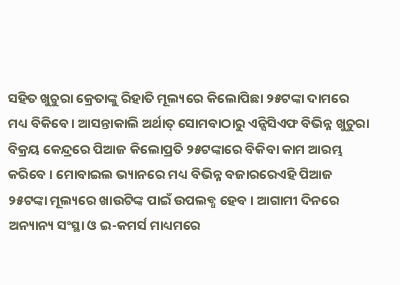ସହିତ ଖୁଚୁରା କ୍ରେତାଙ୍କୁ ରିହାତି ମୂଲ୍ୟରେ କିଲୋପିଛା ୨୫ଟଙ୍କା ଦାମରେ ମଧ୍ୟ ବିକିବେ । ଆସନ୍ତାକାଲି ଅର୍ଥାତ୍ ସୋମବାଠାରୁ ଏନ୍ସିସିଏଫ ବିଭିନ୍ନ ଖୁଚୁରା ବିକ୍ରୟ କେନ୍ଦ୍ରରେ ପିଆଜ କିଲୋପ୍ରତି ୨୫ଟଙ୍କାରେ ବିକିବା କାମ ଆରମ୍ଭ କରିବେ । ମୋବାଇଲ ଭ୍ୟାନରେ ମଧ୍ୟ ବିଭିନ୍ନ ବଜାରରେଏହି ପିଆଜ ୨୫ଟଙ୍କା ମୂଲ୍ୟରେ ଖାଉଟିଙ୍କ ପାଇଁ ଉପଲବ୍ଧ ହେବ। ଆଗାମୀ ଦିନରେ ଅନ୍ୟାନ୍ୟ ସଂସ୍ଥା ଓ ଇ-କମର୍ସ ମାଧ୍ୟମରେ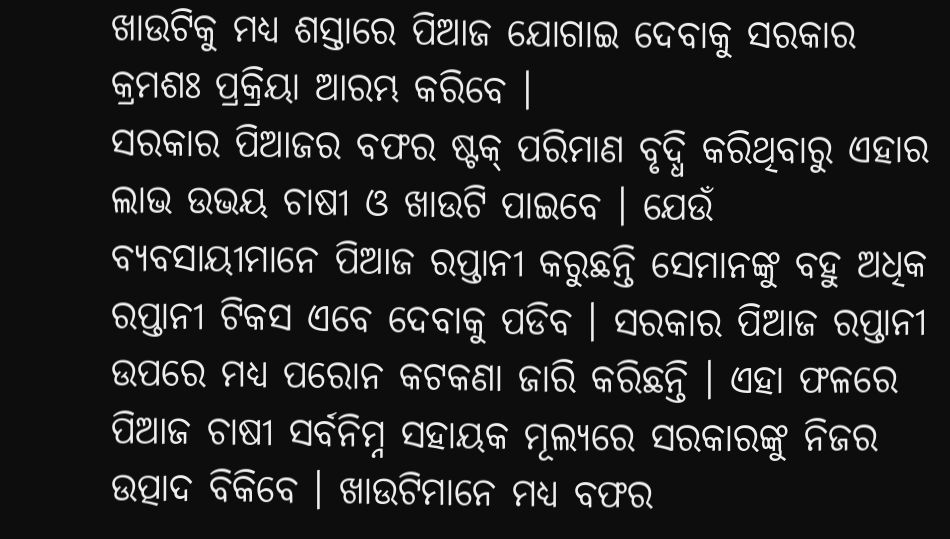ଖାଉଟିକୁ ମଧ୍ୟ ଶସ୍ତାରେ ପିଆଜ ଯୋଗାଇ ଦେବାକୁ ସରକାର କ୍ରମଶଃ ପ୍ରକ୍ରିୟା ଆରମ୍ଭ କରିବେ ।
ସରକାର ପିଆଜର ବଫର ଷ୍ଟକ୍ ପରିମାଣ ବୃଦ୍ଧି କରିଥିବାରୁ ଏହାର ଲାଭ ଉଭୟ ଚାଷୀ ଓ ଖାଉଟି ପାଇବେ । ଯେଉଁ ବ୍ୟବସାୟୀମାନେ ପିଆଜ ରପ୍ତାନୀ କରୁଛନ୍ତି ସେମାନଙ୍କୁ ବହୁ ଅଧିକ ରପ୍ତାନୀ ଟିକସ ଏବେ ଦେବାକୁ ପଡିବ । ସରକାର ପିଆଜ ରପ୍ତାନୀ ଉପରେ ମଧ୍ୟ ପରୋନ କଟକଣା ଜାରି କରିଛନ୍ତି । ଏହା ଫଳରେ ପିଆଜ ଚାଷୀ ସର୍ବନିମ୍ନ ସହାୟକ ମୂଲ୍ୟରେ ସରକାରଙ୍କୁ ନିଜର ଉତ୍ପାଦ ବିକିବେ । ଖାଉଟିମାନେ ମଧ୍ୟ ବଫର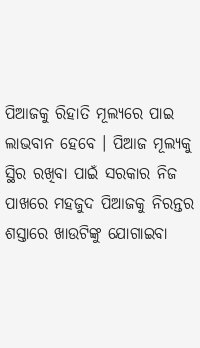ପିଆଜକୁ ରିହାତି ମୂଲ୍ୟରେ ପାଇ ଲାଭବାନ ହେବେ । ପିଆଜ ମୂଲ୍ୟକୁ ସ୍ଥିର ରଖିବା ପାଇଁ ସରକାର ନିଜ ପାଖରେ ମହଜୁଦ ପିଆଜକୁ ନିରନ୍ତର ଶସ୍ତାରେ ଖାଉଟିଙ୍କୁ ଯୋଗାଇବା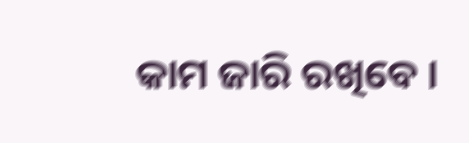କାମ ଜାରି ରଖିବେ ।